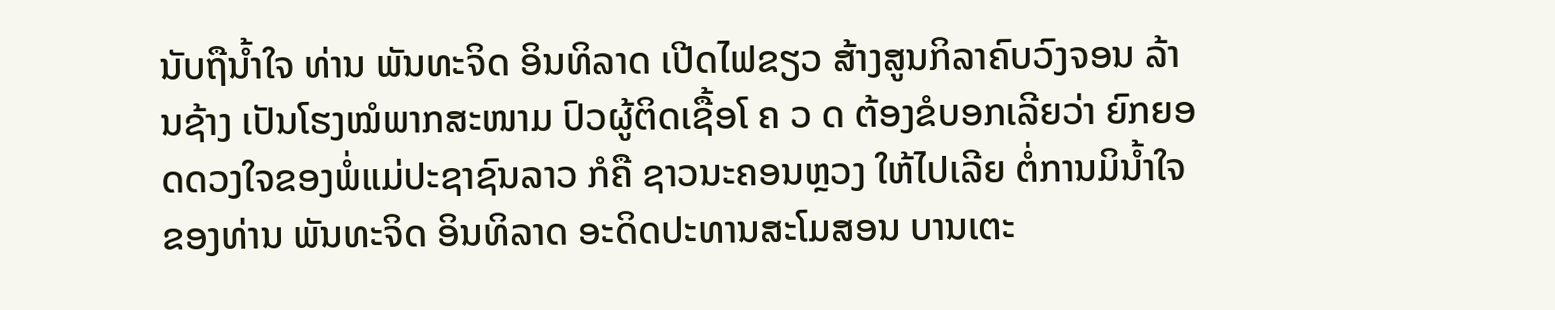ນັບຖືນໍ້າໃຈ ທ່ານ ພັນທະຈິດ ອິນທິລາດ ເປີດໄຟຂຽວ ສ້າງສູນກິລາຄົບວົງຈອນ ລ້ານຊ້າງ ເປັນໂຮງໝໍພາກສະໜາມ ປົວຜູ້ຕິດເຊື້ອໂ ຄ ວ ດ ຕ້ອງຂໍບອກເລີຍວ່າ ຍົກຍອດດວງໃຈຂອງພໍ່ແມ່ປະຊາຊົນລາວ ກໍຄື ຊາວນະຄອນຫຼວງ ໃຫ້ໄປເລີຍ ຕໍ່ການມິນໍ້າໃຈ ຂອງທ່ານ ພັນທະຈິດ ອິນທິລາດ ອະດິດປະທານສະໂມສອນ ບານເຕະ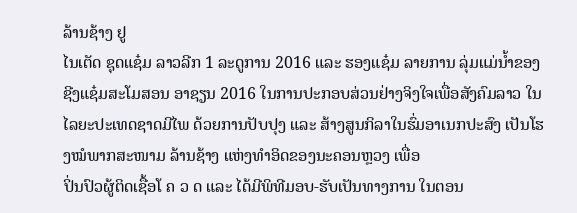ລ້ານຊ້າງ ຢູ
ໄນເຕັດ ຊຸດແຊ໋ມ ລາວລີກ 1 ລະດູການ 2016 ແລະ ຮອງແຊ໋ມ ລາຍການ ລຸ່ມແມ່ນໍ້າຂອງ ຊີງແຊ໋ມສະໂມສອນ ອາຊຽນ 2016 ໃນການປະກອບສ່ວນຢ່າງຈິງໃຈເພື່ອສັງຄົມລາວ ໃນໄລຍະປະເທດຊາດມີໄພ ດ້ວຍການປັບປຸງ ແລະ ສ້າງສູນກິລາໃນຮົ່ມອາເນກປະສົງ ເປັນໂຮງໝໍພາກສະໜາມ ລ້ານຊ້າງ ແຫ່ງທຳອິດຂອງນະຄອນຫຼວງ ເພື່ອ
ປິ່ນປົວຜູ້ຕິດເຊື້ອໂ ຄ ວ ດ ແລະ ໄດ້ມີພິທີມອບ-ຮັບເປັນທາງການ ໃນຕອນ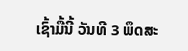ເຊົ້າມື້ນີ້ ວັນທີ 3 ພຶດສະ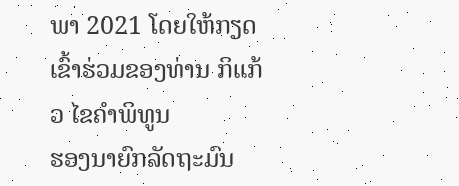ພາ 2021 ໂດຍໃຫ້ກຽດເຂົ້າຮ່ວມຂອງທ່ານ ກິແກ້ວ ໄຂຄຳພິທູນ
ຮອງນາຍົກລັດຖະມົນ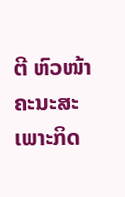ຕີ ຫົວໜ້າຄະນະສະເພາະກິດ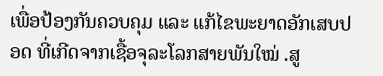ເພື່ອປ້ອງກັນຄວບຄຸມ ແລະ ແກ້ໄຂພະຍາດອັກເສບປອດ ທີ່ເກີດຈາກເຊື້ອຈຸລະໂລກສາຍພັນໃໝ່ .ສູ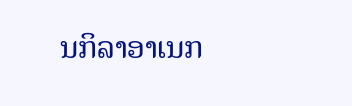ນກິລາອາເນກ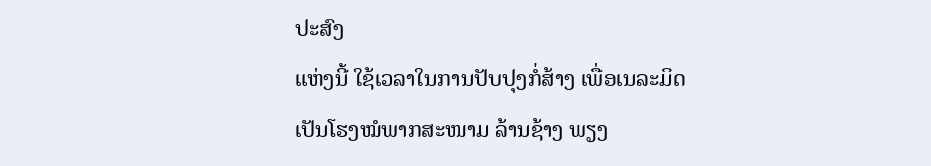ປະສົງ
ແຫ່ງນີ້ ໃຊ້ເວລາໃນການປັບປຸງກໍ່ສ້າງ ເພື່ອເນລະມິດ ເປັນໂຮງໝໍພາກສະໜາມ ລ້ານຊ້າງ ພຽງ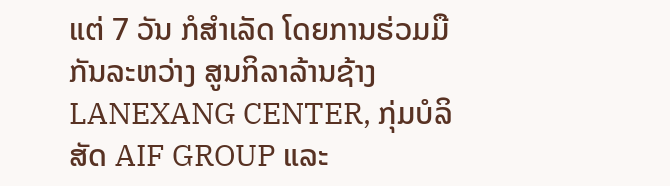ແຕ່ 7 ວັນ ກໍສຳເລັດ ໂດຍການຮ່ວມມືກັນລະຫວ່າງ ສູນກິລາລ້ານຊ້າງ LANEXANG CENTER, ກຸ່ມບໍລິສັດ AIF GROUP ແລະ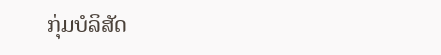ກຸ່ມບໍລິສັດ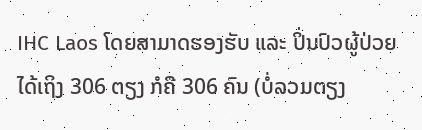IHC Laos ໂດຍສາມາດຮອງຮັບ ແລະ ປິ່ນປົວຜູ້ປ່ວຍ ໄດ້ເຖິງ 306 ຕຽງ ກໍຄື 306 ຄົນ (ບໍ່ລວມຕຽງ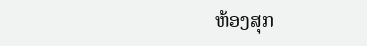ຫ້ອງສຸກ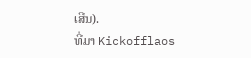ເສີນ).
ທີ່ມາ Kickofflaos